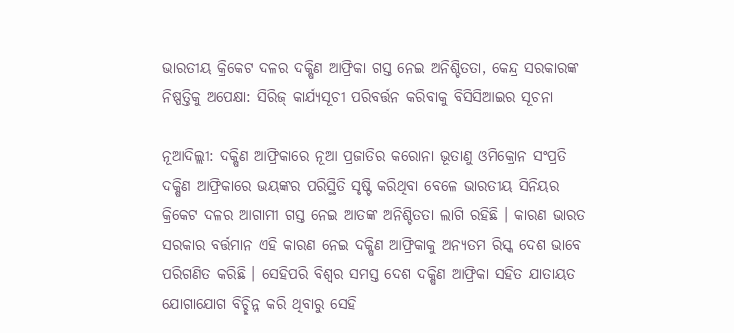ଭାରତୀୟ କ୍ରିକେଟ ଦଳର ଦକ୍ଷିଣ ଆଫ୍ରିକା ଗସ୍ତ ନେଇ ଅନିଶ୍ଚିତତା, କେନ୍ଦ୍ର ସରକାରଙ୍କ ନିଷ୍ପତ୍ତିକୁ ଅପେକ୍ଷା: ସିରିଜ୍‌ କାର୍ଯ୍ୟସୂଚୀ ପରିବର୍ତ୍ତନ କରିବାକୁ ବିସିସିଆଇର ସୂଚନା

ନୂଆଦିଲ୍ଲୀ: ଦକ୍ଷିଣ ଆଫ୍ରିକାରେ ନୂଆ ପ୍ରଜାତିର କରୋନା ଭୂତାଣୁ ଓମିକ୍ରୋନ ସଂପ୍ରତି ଦକ୍ଷିଣ ଆଫ୍ରିକାରେ ଭୟଙ୍କର ପରିସ୍ଥିତି ସୃଷ୍ଟି କରିଥିବା ବେଳେ ଭାରତୀୟ ସିନିୟର କ୍ରିକେଟ ଦଳର ଆଗାମୀ ଗସ୍ତ ନେଇ ଆତଙ୍କ ଅନିଶ୍ଚିତତା ଲାଗି ରହିଛି । କାରଣ ଭାରତ ସରକାର ବର୍ତ୍ତମାନ ଏହି କାରଣ ନେଇ ଦକ୍ଷିଣ ଆଫ୍ରିକାକୁ ଅନ୍ୟତମ ରିସ୍କ ଦେଶ ଭାବେ ପରିଗଣିତ କରିଛି । ସେହିପରି ବିଶ୍ୱର ସମସ୍ତ ଦେଶ ଦକ୍ଷିଣ ଆଫ୍ରିକା ସହିତ ଯାତାୟତ ଯୋଗାଯୋଗ ବିଚ୍ଛିନ୍ନ କରି ଥିବାରୁ ସେହି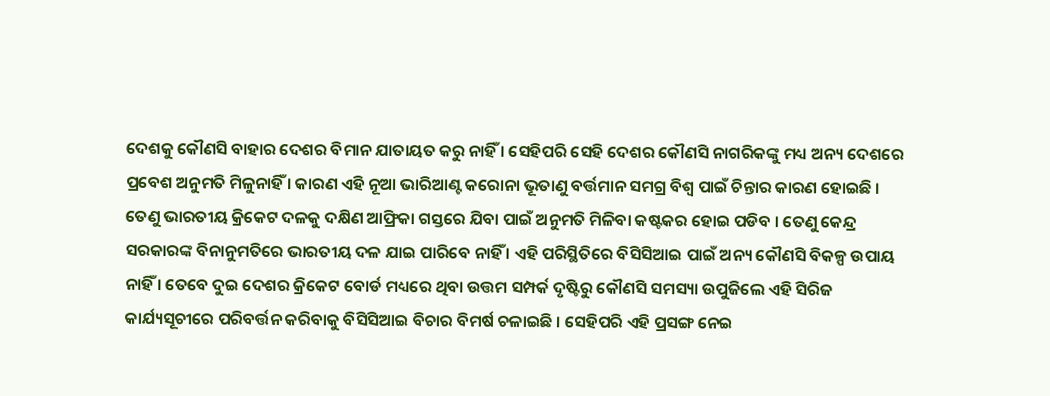ଦେଶକୁ କୌଣସି ବାହାର ଦେଶର ବିମାନ ଯାତାୟତ କରୁ ନାହିଁ । ସେହିପରି ସେହି ଦେଶର କୌଣସି ନାଗରିକଙ୍କୁ ମଧ୍ୟ ଅନ୍ୟ ଦେଶରେ ପ୍ରବେଶ ଅନୁମତି ମିଳୁନାହିଁ । କାରଣ ଏହି ନୂଆ ଭାରିଆଣ୍ଟ କରୋନା ଭୂତାଣୁ ବର୍ତ୍ତମାନ ସମଗ୍ର ବିଶ୍ୱ ପାଇଁ ଚିନ୍ତାର କାରଣ ହୋଇଛି । ତେଣୁ ଭାରତୀୟ କ୍ରିକେଟ ଦଳକୁ ଦକ୍ଷିଣ ଆଫ୍ରିକା ଗସ୍ତରେ ଯିବା ପାଇଁ ଅନୁମତି ମିଳିବା କଷ୍ଟକର ହୋଇ ପଡିବ । ତେଣୁ କେନ୍ଦ୍ର ସରକାରଙ୍କ ବିନାନୁମତିରେ ଭାରତୀୟ ଦଳ ଯାଇ ପାରିବେ ନାହିଁ । ଏହି ପରିସ୍ଥିତିରେ ବିସିସିଆଇ ପାଇଁ ଅନ୍ୟ କୌଣସି ବିକଳ୍ପ ଉପାୟ ନାହିଁ । ତେବେ ଦୁଇ ଦେଶର କ୍ରିକେଟ ବୋର୍ଡ ମଧ୍ୟରେ ଥିବା ଉତ୍ତମ ସମ୍ପର୍କ ଦୃଷ୍ଟିରୁ କୌଣସି ସମସ୍ୟା ଉପୁଜିଲେ ଏହି ସିରିଜ କାର୍ଯ୍ୟସୂଚୀରେ ପରିବର୍ତ୍ତନ କରିବାକୁ ବିସିସିଆଇ ବିଚାର ବିମର୍ଷ ଚଳାଇଛି । ସେହିପରି ଏହି ପ୍ରସଙ୍ଗ ନେଇ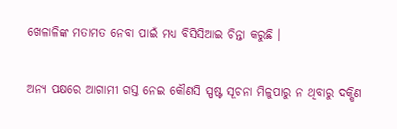ଖେଳାଳିଙ୍କ ମତାମତ ନେବା ପାଇଁ ମଧ୍ୟ ବିସିସିଆଇ ଚିନ୍ତା କରୁଛି ।

ଅନ୍ୟ ପକ୍ଷରେ ଆଗାମୀ ଗସ୍ତ ନେଇ କୌଣସି ସ୍ପଷ୍ଟ ସୂଚନା ମିଳୁପାରୁ ନ ଥିବାରୁ ଦକ୍ଷିଣ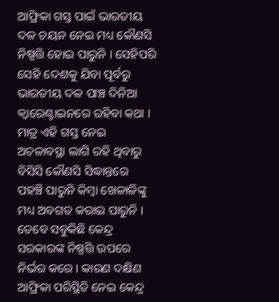ଆଫ୍ରିକା ଗସ୍ତ ପାଇଁ ଭାରତୀୟ ଦଳ ଚୟନ ନେଇ ମଧ୍ୟ କୌଣସି ନିଷ୍ପତ୍ତି ହୋଇ ପାରୁନି । ସେହିପରି ସେହି ଦେଶକୁ ଯିବା ପୂର୍ବରୁ ଭାରତୀୟ ଦଳ ପାଞ୍ଚ ଦିନିଆ କ୍ୱାରେଣ୍ଟାଇନରେ ରହିବା କଥା । ମାତ୍ର ଏହି ଗସ୍ତ ନେଇ ଅଚଳାବସ୍ଥା ଲାଗି ରହି ଥିବାରୁ ବିସିସି କୌଣସି ସିଦ୍ଧାନ୍ତରେ ପହଞ୍ଚି ପାରୁନି କିମ୍ବା ଖେଳାଳିଙ୍କୁ ମଧ୍ୟ ଅବଗତ କରାଇ ପାରୁନି । ତେବେ ସବୁକିଛି କେନ୍ଦ୍ର ସରକାରଙ୍କ ନିଷ୍ପତ୍ତି ଉପରେ ନିର୍ଭର କରେ । କାରଣ ଦକ୍ଷିଣ ଆଫ୍ରିକା ପରିସ୍ଥିତି ନେଇ କେନ୍ଦ୍ର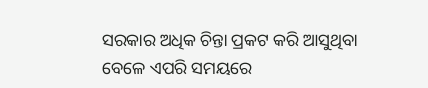ସରକାର ଅଧିକ ଚିନ୍ତା ପ୍ରକଟ କରି ଆସୁଥିବା ବେଳେ ଏପରି ସମୟରେ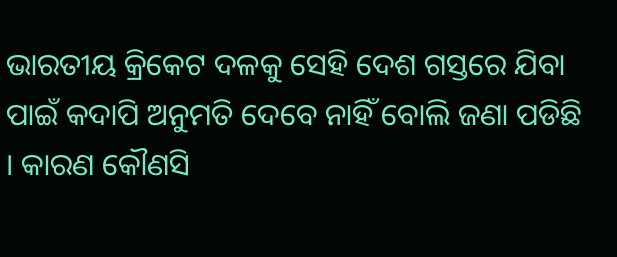ଭାରତୀୟ କ୍ରିକେଟ ଦଳକୁ ସେହି ଦେଶ ଗସ୍ତରେ ଯିବା ପାଇଁ କଦାପି ଅନୁମତି ଦେବେ ନାହିଁ ବୋଲି ଜଣା ପଡିଛି । କାରଣ କୌଣସି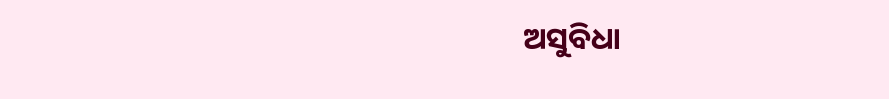ଅସୁବିଧା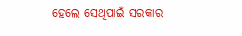ହେଲେ ସେଥିପାଇଁ ସରକାର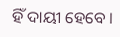ହିଁ ଦାୟୀ ହେବେ ।